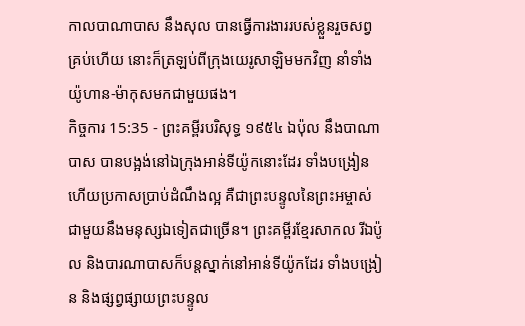កាលបាណាបាស នឹងសុល បានធ្វើការងាររបស់ខ្លួនរួចសព្វគ្រប់ហើយ នោះក៏ត្រឡប់ពីក្រុងយេរូសាឡិមមកវិញ នាំទាំងយ៉ូហាន-ម៉ាកុសមកជាមួយផង។
កិច្ចការ 15:35 - ព្រះគម្ពីរបរិសុទ្ធ ១៩៥៤ ឯប៉ុល នឹងបាណាបាស បានបង្អង់នៅឯក្រុងអាន់ទីយ៉ូកនោះដែរ ទាំងបង្រៀន ហើយប្រកាសប្រាប់ដំណឹងល្អ គឺជាព្រះបន្ទូលនៃព្រះអម្ចាស់ ជាមួយនឹងមនុស្សឯទៀតជាច្រើន។ ព្រះគម្ពីរខ្មែរសាកល រីឯប៉ូល និងបារណាបាសក៏បន្តស្នាក់នៅអាន់ទីយ៉ូកដែរ ទាំងបង្រៀន និងផ្សព្វផ្សាយព្រះបន្ទូល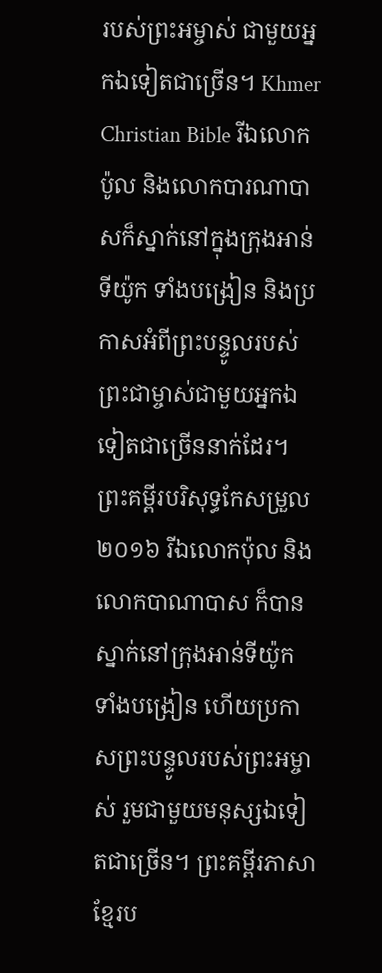របស់ព្រះអម្ចាស់ ជាមួយអ្នកឯទៀតជាច្រើន។ Khmer Christian Bible រីឯលោកប៉ូល និងលោកបារណាបាសក៏ស្នាក់នៅក្នុងក្រុងអាន់ទីយ៉ូក ទាំងបង្រៀន និងប្រកាសអំពីព្រះបន្ទូលរបស់ព្រះជាម្ចាស់ជាមួយអ្នកឯទៀតជាច្រើននាក់ដែរ។ ព្រះគម្ពីរបរិសុទ្ធកែសម្រួល ២០១៦ រីឯលោកប៉ុល និងលោកបាណាបាស ក៏បានស្នាក់នៅក្រុងអាន់ទីយ៉ូក ទាំងបង្រៀន ហើយប្រកាសព្រះបន្ទូលរបស់ព្រះអម្ចាស់ រួមជាមួយមនុស្សឯទៀតជាច្រើន។ ព្រះគម្ពីរភាសាខ្មែរប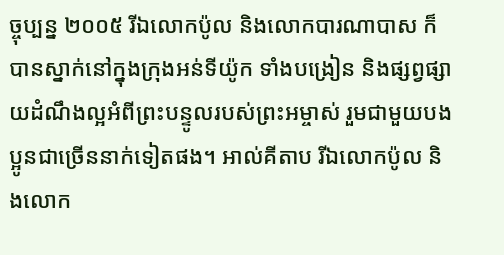ច្ចុប្បន្ន ២០០៥ រីឯលោកប៉ូល និងលោកបារណាបាស ក៏បានស្នាក់នៅក្នុងក្រុងអន់ទីយ៉ូក ទាំងបង្រៀន និងផ្សព្វផ្សាយដំណឹងល្អអំពីព្រះបន្ទូលរបស់ព្រះអម្ចាស់ រួមជាមួយបងប្អូនជាច្រើននាក់ទៀតផង។ អាល់គីតាប រីឯលោកប៉ូល និងលោក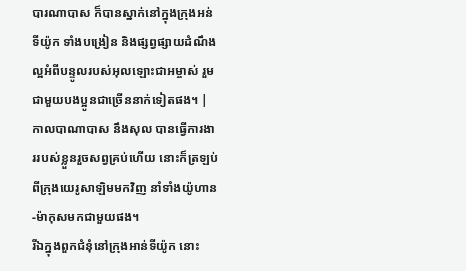បារណាបាស ក៏បានស្នាក់នៅក្នុងក្រុងអន់ទីយ៉ូក ទាំងបង្រៀន និងផ្សព្វផ្សាយដំណឹងល្អអំពីបន្ទូលរបស់អុលឡោះជាអម្ចាស់ រួមជាមួយបងប្អូនជាច្រើននាក់ទៀតផង។ |
កាលបាណាបាស នឹងសុល បានធ្វើការងាររបស់ខ្លួនរួចសព្វគ្រប់ហើយ នោះក៏ត្រឡប់ពីក្រុងយេរូសាឡិមមកវិញ នាំទាំងយ៉ូហាន-ម៉ាកុសមកជាមួយផង។
រីឯក្នុងពួកជំនុំនៅក្រុងអាន់ទីយ៉ូក នោះ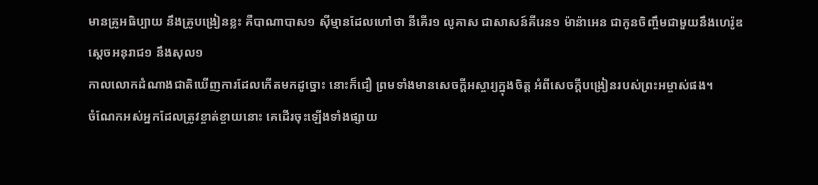មានគ្រូអធិប្បាយ នឹងគ្រូបង្រៀនខ្លះ គឺបាណាបាស១ ស៊ីម្មានដែលហៅថា នីគើរ១ លូគាស ជាសាសន៍គីរេន១ ម៉ាន៉ាអេន ជាកូនចិញ្ចឹមជាមួយនឹងហេរ៉ូឌ ស្តេចអនុរាជ១ នឹងសុល១
កាលលោកដំណាងជាតិឃើញការដែលកើតមកដូច្នោះ នោះក៏ជឿ ព្រមទាំងមានសេចក្ដីអស្ចារ្យក្នុងចិត្ត អំពីសេចក្ដីបង្រៀនរបស់ព្រះអម្ចាស់ផង។
ចំណែកអស់អ្នកដែលត្រូវខ្ចាត់ខ្ចាយនោះ គេដើរចុះឡើងទាំងផ្សាយ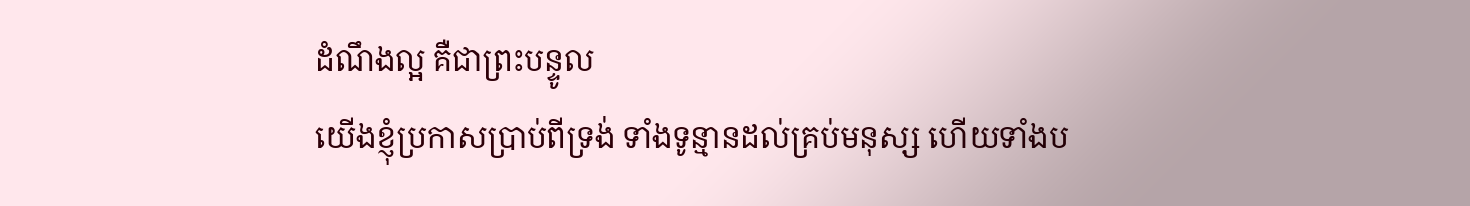ដំណឹងល្អ គឺជាព្រះបន្ទូល
យើងខ្ញុំប្រកាសប្រាប់ពីទ្រង់ ទាំងទូន្មានដល់គ្រប់មនុស្ស ហើយទាំងប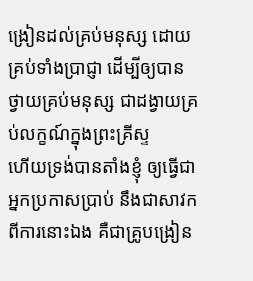ង្រៀនដល់គ្រប់មនុស្ស ដោយគ្រប់ទាំងប្រាជ្ញា ដើម្បីឲ្យបានថ្វាយគ្រប់មនុស្ស ជាដង្វាយគ្រប់លក្ខណ៍ក្នុងព្រះគ្រីស្ទ
ហើយទ្រង់បានតាំងខ្ញុំ ឲ្យធ្វើជាអ្នកប្រកាសប្រាប់ នឹងជាសាវកពីការនោះឯង គឺជាគ្រូបង្រៀន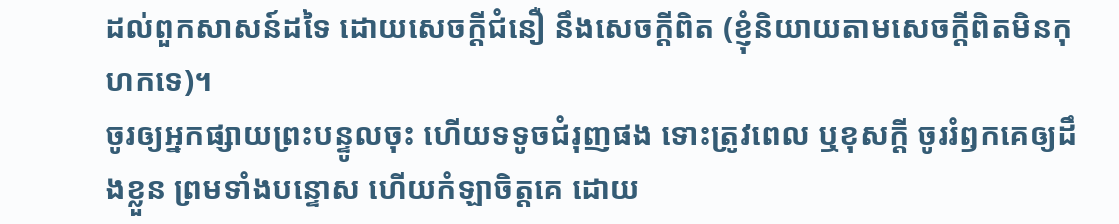ដល់ពួកសាសន៍ដទៃ ដោយសេចក្ដីជំនឿ នឹងសេចក្ដីពិត (ខ្ញុំនិយាយតាមសេចក្ដីពិតមិនកុហកទេ)។
ចូរឲ្យអ្នកផ្សាយព្រះបន្ទូលចុះ ហើយទទូចជំរុញផង ទោះត្រូវពេល ឬខុសក្តី ចូររំឭកគេឲ្យដឹងខ្លួន ព្រមទាំងបន្ទោស ហើយកំឡាចិត្តគេ ដោយ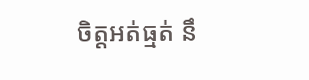ចិត្តអត់ធ្មត់ នឹ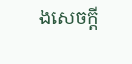ងសេចក្ដី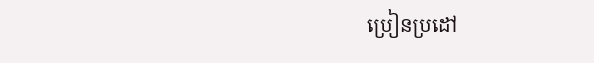ប្រៀនប្រដៅ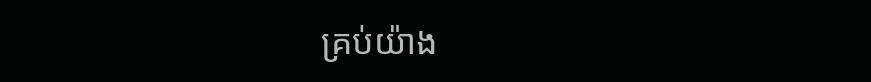គ្រប់យ៉ាង